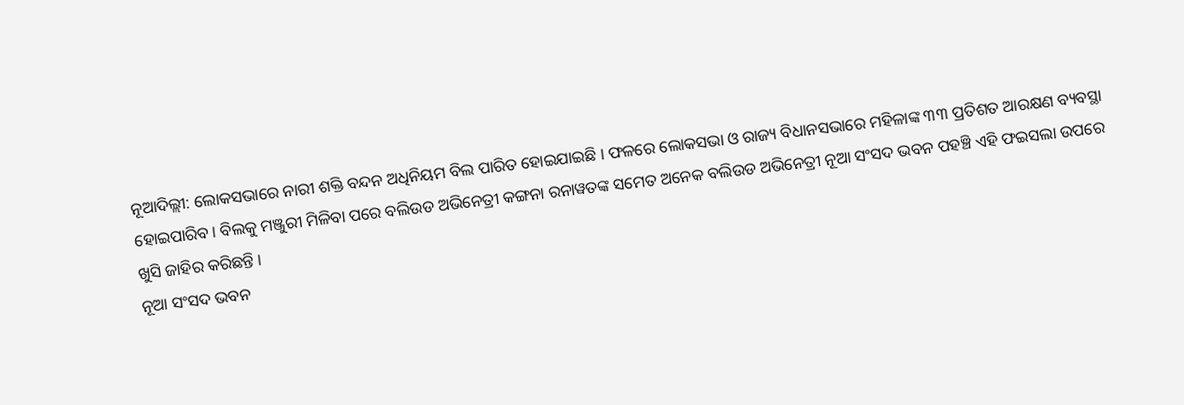ନୂଆଦିଲ୍ଲୀ: ଲୋକସଭାରେ ନାରୀ ଶକ୍ତି ବନ୍ଦନ ଅଧିନିୟମ ବିଲ ପାରିତ ହୋଇଯାଇଛି । ଫଳରେ ଲୋକସଭା ଓ ରାଜ୍ୟ ବିଧାନସଭାରେ ମହିଳାଙ୍କ ୩୩ ପ୍ରତିଶତ ଆରକ୍ଷଣ ବ୍ୟବସ୍ଥା ହୋଇପାରିବ । ବିଲକୁ ମଞ୍ଜୁରୀ ମିଳିବା ପରେ ବଲିଉଡ ଅଭିନେତ୍ରୀ କଙ୍ଗନା ରନାୱତଙ୍କ ସମେତ ଅନେକ ବଲିଉଡ ଅଭିନେତ୍ରୀ ନୂଆ ସଂସଦ ଭବନ ପହଞ୍ଚି ଏହି ଫଇସଲା ଉପରେ ଖୁସି ଜାହିର କରିଛନ୍ତି ।
ନୂଆ ସଂସଦ ଭବନ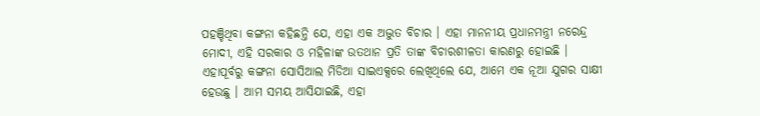ପହଞ୍ଚିଥିବା କଙ୍ଗନା କହିଛନ୍ତି ଯେ, ଏହା ଏକ ଅଦ୍ଭୁତ ବିଚାର । ଏହା ମାନନୀୟ ପ୍ରଧାନମନ୍ତ୍ରୀ ନରେନ୍ଦ୍ର ମୋଦୀ, ଏହି ସରକାର ଓ ମହିଳାଙ୍କ ଉତଥାନ ପ୍ରତି ତାଙ୍କ ବିଚାରଶୀଳତା କାରଣରୁ ହୋଇଛି ।
ଏହାପୂର୍ବରୁ କଙ୍ଗନା ସୋସିଆଲ ମିଡିଆ ସାଇଏକ୍ସରେ ଲେଖିଥିଲେ ଯେ, ଆମେ ଏକ ନୂଆ ଯୁଗର ସାକ୍ଷୀ ହେଉଛୁ । ଆମ ସମୟ ଆସିଯାଇଛି, ଏହା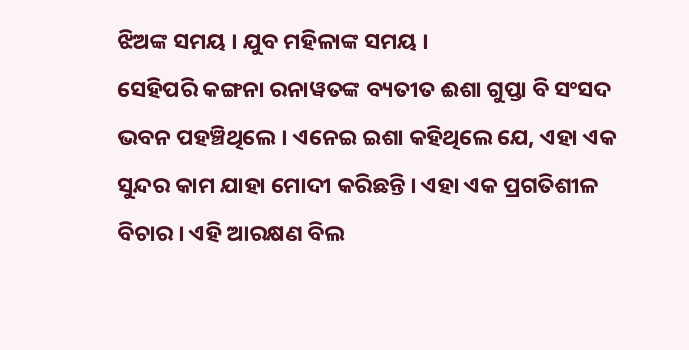ଝିଅଙ୍କ ସମୟ । ଯୁବ ମହିଳାଙ୍କ ସମୟ ।
ସେହିପରି କଙ୍ଗନା ରନାୱତଙ୍କ ବ୍ୟତୀତ ଈଶା ଗୁପ୍ତା ବି ସଂସଦ ଭବନ ପହଞ୍ଚିଥିଲେ । ଏନେଇ ଇଶା କହିଥିଲେ ଯେ, ଏହା ଏକ ସୁନ୍ଦର କାମ ଯାହା ମୋଦୀ କରିଛନ୍ତି । ଏହା ଏକ ପ୍ରଗତିଶୀଳ ବିଚାର । ଏହି ଆରକ୍ଷଣ ବିଲ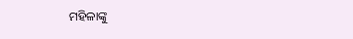ମହିଳାଙ୍କୁ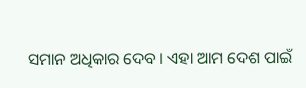ସମାନ ଅଧିକାର ଦେବ । ଏହା ଆମ ଦେଶ ପାଇଁ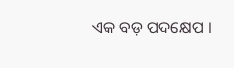ଏକ ବଡ଼ ପଦକ୍ଷେପ ।